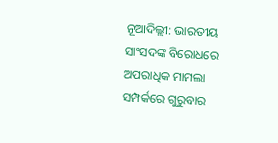ନୂଆଦିଲ୍ଲୀ: ଭାରତୀୟ ସାଂସଦଙ୍କ ବିରୋଧରେ ଅପରାଧିକ ମାମଲା ସମ୍ପର୍କରେ ଗୁରୁବାର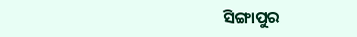ସିଙ୍ଗାପୁର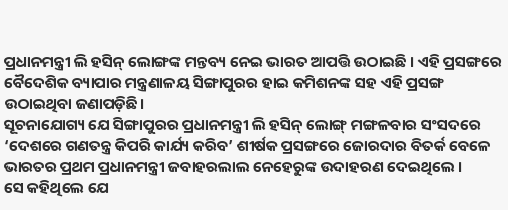ପ୍ରଧାନମନ୍ତ୍ରୀ ଲି ହସିନ୍ ଲୋଙ୍ଗଙ୍କ ମନ୍ତବ୍ୟ ନେଇ ଭାରତ ଆପତ୍ତି ଉଠାଇଛି । ଏହି ପ୍ରସଙ୍ଗରେ ବୈଦେଶିକ ବ୍ୟାପାର ମନ୍ତ୍ରଣାଳୟ ସିଙ୍ଗାପୁରର ହାଇ କମିଶନଙ୍କ ସହ ଏହି ପ୍ରସଙ୍ଗ ଉଠାଇଥିବା ଜଣାପଡ଼ିଛି।
ସୂଚନାଯୋଗ୍ୟ ଯେ ସିଙ୍ଗାପୁରର ପ୍ରଧାନମନ୍ତ୍ରୀ ଲି ହସିନ୍ ଲୋଙ୍ଗ୍ ମଙ୍ଗଳବାର ସଂସଦରେ ‘ଦେଶରେ ଗଣତନ୍ତ୍ର କିପରି କାର୍ଯ୍ୟ କରିବ’ ଶୀର୍ଷକ ପ୍ରସଙ୍ଗରେ ଜୋରଦାର ବିତର୍କ ବେଳେ ଭାରତର ପ୍ରଥମ ପ୍ରଧାନମନ୍ତ୍ରୀ ଜବାହରଲାଲ ନେହେରୁଙ୍କ ଉଦାହରଣ ଦେଇଥିଲେ ।
ସେ କହିଥିଲେ ଯେ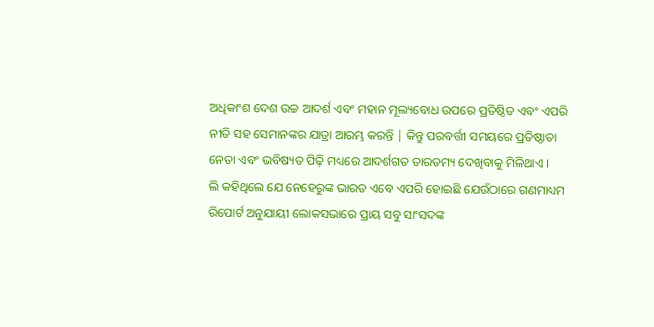ଅଧିକାଂଶ ଦେଶ ଉଚ୍ଚ ଆଦର୍ଶ ଏବଂ ମହାନ ମୂଲ୍ୟବୋଧ ଉପରେ ପ୍ରତିଷ୍ଠିତ ଏବଂ ଏପରି ନୀତି ସହ ସେମାନଙ୍କର ଯାତ୍ରା ଆରମ୍ଭ କରନ୍ତି | କିନ୍ତୁ ପରବର୍ତ୍ତୀ ସମୟରେ ପ୍ରତିଷ୍ଠାତା ନେତା ଏବଂ ଭବିଷ୍ୟତ ପିଢ଼ି ମଧ୍ୟରେ ଆଦର୍ଶଗତ ତାରତମ୍ୟ ଦେଖିବାକୁ ମିଳିଥାଏ ।
ଲି କହିଥିଲେ ଯେ ନେହେରୁଙ୍କ ଭାରତ ଏବେ ଏପରି ହୋଇଛି ଯେଉଁଠାରେ ଗଣମାଧ୍ୟମ ରିପୋର୍ଟ ଅନୁଯାୟୀ ଲୋକସଭାରେ ପ୍ରାୟ ସବୁ ସାଂସଦଙ୍କ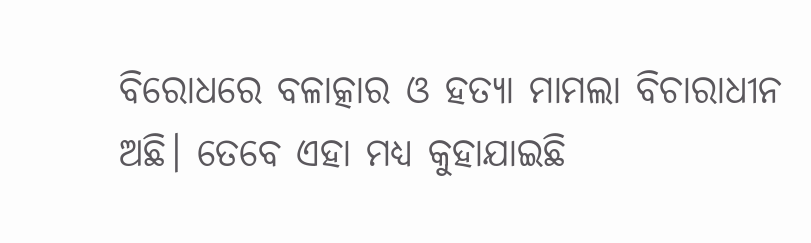ବିରୋଧରେ ବଳାତ୍କାର ଓ ହତ୍ୟା ମାମଲା ବିଚାରାଧୀନ ଅଛି। ତେବେ ଏହା ମଧ୍ୟ କୁହାଯାଇଛି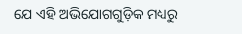ଯେ ଏହି ଅଭିଯୋଗଗୁଡ଼ିକ ମଧ୍ୟରୁ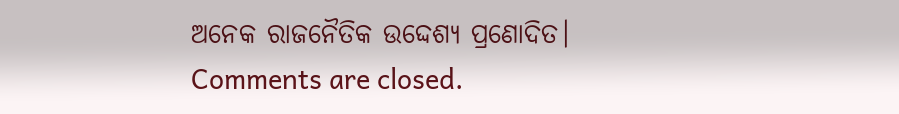ଅନେକ ରାଜନୈତିକ ଉଦ୍ଦେଶ୍ୟ ପ୍ରଣୋଦିତ।
Comments are closed.